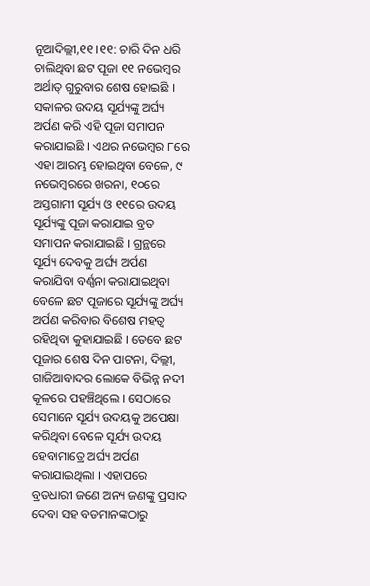ନୂଆଦିଲ୍ଲୀ,୧୧ ।୧୧: ଚାରି ଦିନ ଧରି ଚାଲିଥିବା ଛଟ ପୂଜା ୧୧ ନଭେମ୍ବର ଅର୍ଥାତ୍ ଗୁରୁବାର ଶେଷ ହୋଇଛି । ସକାଳର ଉଦୟ ସୂର୍ଯ୍ୟଙ୍କୁ ଅର୍ଘ୍ୟ ଅର୍ପଣ କରି ଏହି ପୂଜା ସମାପନ କରାଯାଇଛି । ଏଥର ନଭେମ୍ବର ୮ରେ ଏହା ଆରମ୍ଭ ହୋଇଥିବା ବେଳେ, ୯ ନଭେମ୍ବରରେ ଖରନା, ୧୦ରେ ଅସ୍ତଗାମୀ ସୂର୍ଯ୍ୟ ଓ ୧୧ରେ ଉଦୟ ସୂର୍ଯ୍ୟଙ୍କୁ ପୂଜା କରାଯାଇ ବ୍ରତ ସମାପନ କରାଯାଇଛି । ଗ୍ରନ୍ଥରେ ସୂର୍ଯ୍ୟ ଦେବକୁ ଅର୍ଘ୍ୟ ଅର୍ପଣ କରାଯିବା ବର୍ଣ୍ଣନା କରାଯାଇଥିବା ବେଳେ ଛଟ ପୂଜାରେ ସୂର୍ଯ୍ୟଙ୍କୁ ଅର୍ଘ୍ୟ ଅର୍ପଣ କରିବାର ବିଶେଷ ମହତ୍ୱ ରହିଥିବା କୁହାଯାଇଛି । ତେବେ ଛଟ ପୂଜାର ଶେଷ ଦିନ ପାଟନା, ଦିଲ୍ଲୀ, ଗାଜିଆବାଦର ଲୋକେ ବିଭିନ୍ନ ନଦୀ କୂଳରେ ପହଞ୍ଚିଥିଲେ । ସେଠାରେ ସେମାନେ ସୂର୍ଯ୍ୟ ଉଦୟକୁ ଅପେକ୍ଷା କରିଥିବା ବେଳେ ସୂର୍ଯ୍ୟ ଉଦୟ ହେବାମାତ୍ରେ ଅର୍ଘ୍ୟ ଅର୍ପଣ କରାଯାଇଥିଲା । ଏହାପରେ ବ୍ରତଧାରୀ ଜଣେ ଅନ୍ୟ ଜଣଙ୍କୁ ପ୍ରସାଦ ଦେବା ସହ ବଡମାନଙ୍କଠାରୁ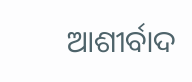ଆଶୀର୍ବାଦ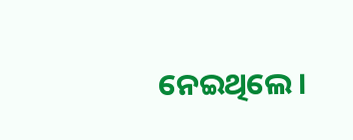ନେଇଥିଲେ ।